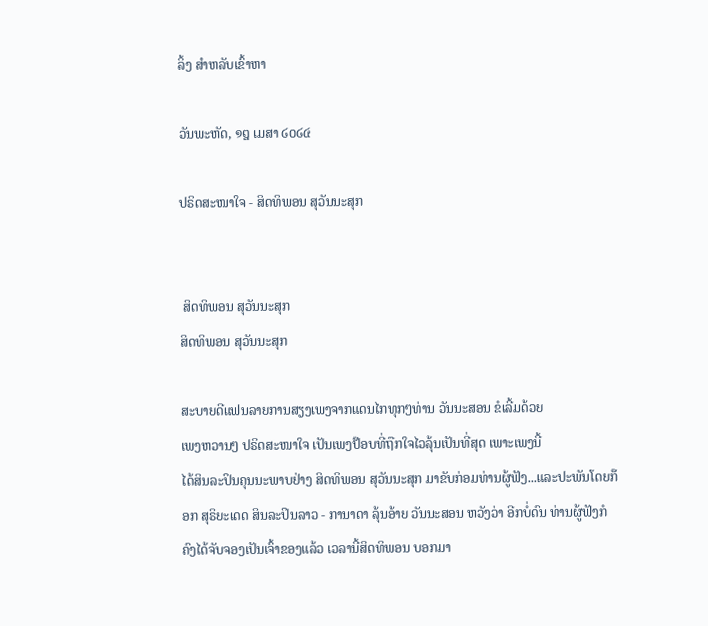ລິ້ງ ສຳຫລັບເຂົ້າຫາ

ວັນພະຫັດ, ໑໘ ເມສາ ໒໐໒໔

ປຣິດສະໜາໃຈ - ສິດທິພອນ ສຸວັນນະສຸກ


 ສິດທິພອນ ສຸວັນນະສຸກ
ສິດທິພອນ ສຸວັນນະສຸກ

ສະບາຍດີແຟນລາຍການສຽງເພງຈາກແດນໄກທຸກໆທ່ານ ວັນນະສອນ ຂໍເລີ້ມດ້ວຍ
ເພງຫວານໆ ປຣິດສະໜາໃຈ ເປັນເພງປ໊ອບທີ່ຖືກໃຈໄວລຸ້ນເປັນທີ່ສຸດ ເພາະເພງນີ້
ໄດ້ສິນລະປິນຄຸນນະພາບຢ່າງ ສິດທິພອນ ສຸວັນນະສຸກ ມາຂັບກ່ອມທ່ານຜູ້ຟັງ...ແລະປະພັນໂດຍກ໊ອກ ສຸຣິຍະເດດ ສິນລະປິນລາວ - ການາດາ ລຸ້ນອ້າຍ ວັນນະສອນ ຫວັງວ່າ ອີກບໍ່ດົນ ທ່ານຜູ້ຟັງກໍຄົງໄດ້ຈັບຈອງເປັນເຈົ້າຂອງແລ້ວ ເວລານີ້ສິດທິພອນ ບອກມາ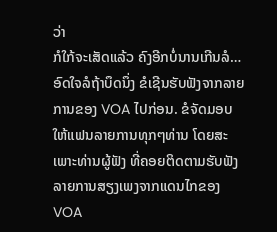ວ່າ
ກໍໃກ້ຈະເສັດແລ້ວ ຄົງອີກບໍ່ນານເກີນລໍ…ອົດໃຈລໍຖ້າບຶດນຶ່ງ ຂໍເຊີນຮັບຟັງຈາກລາຍການຂອງ VOA ໄປກ່ອນ. ຂໍຈັດມອບໃຫ້ແຟນລາຍການທຸກໆທ່ານ ໂດຍສະເພາະທ່ານຜູ້ຟັງ ທີ່ຄອຍຕິດຕາມຮັບຟັງ ລາຍການສຽງເພງຈາກແດນໄກຂອງ VOA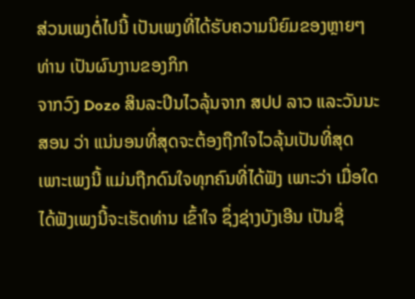ສ່ວນເພງຕໍ່ໄປນີ້ ເປັນເພງທີ່ໄດ້ຮັບຄວາມນິຍົມຂອງຫຼາຍໆທ່ານ ເປັນຜົນງານຂອງກິກ
ຈາກວົງ Dozo ສິນລະປິນໄວລຸ້ນຈາກ ສປປ ລາວ ແລະວັນນະສອນ ວ່າ ແນ່ນອນທີ່ສຸດຈະຕ້ອງຖືກໃຈໄວລຸ້ນເປັນທີ່ສຸດ ເພາະເພງນີ້ ແມ່ນຖືກດົນໃຈທຸກຄົນທີ່ໄດ້ຟັງ ເພາະວ່າ ເມື່ອໃດໄດ້ຟັງເພງນີ້ຈະເຮັດທ່ານ ເຂົ້າໃຈ ຊຶ່ງຊ່າງບັງເອີນ ເປັນຊື່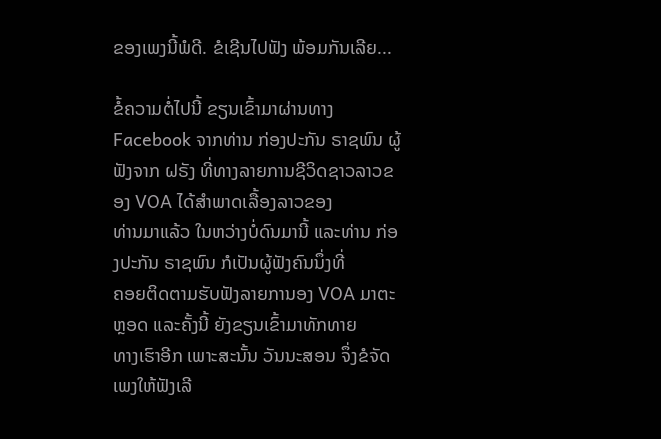ຂອງເພງນີ້ພໍດີ. ຂໍເຊີນໄປຟັງ ພ້ອມກັນເລີຍ...

ຂໍ້ຄວາມຕໍ່ໄປນີ້ ຂຽນເຂົ້າມາຜ່ານທາງ Facebook ຈາກທ່ານ ກ່ອງປະກັນ ຣາຊພົນ ຜູ້ຟັງຈາກ ຝຣັງ ທີ່ທາງລາຍການຊີວິດຊາວລາວຂອງ VOA ໄດ້ສຳພາດເລື້ອງລາວຂອງ
ທ່ານມາແລ້ວ ໃນຫວ່າງບໍ່ດົນມານີ້ ແລະທ່ານ ກ່ອງປະກັນ ຣາຊພົນ ກໍເປັນຜູ້ຟັງຄົນນຶ່ງທີ່
ຄອຍຕິດຕາມຮັບຟັງລາຍການອງ VOA ມາຕະຫຼອດ ແລະຄັ້ງນີ້ ຍັງຂຽນເຂົ້າມາທັກທາຍ
ທາງເຮົາອີກ ເພາະສະນັ້ນ ວັນນະສອນ ຈຶ່ງຂໍຈັດເພງໃຫ້ຟັງເລີ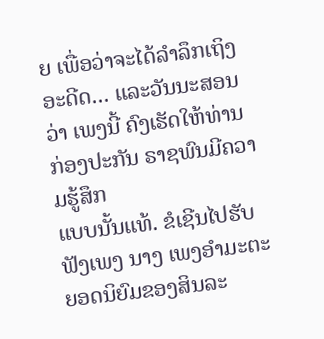ຍ ເພື່ອວ່າຈະໄດ້ລຳລຶກເຖິງ
ອະດີດ... ແລະວັນນະສອນວ່າ ເພງນີ້ ຄົງເຮັດໃຫ້ທ່ານກ່ອງປະກັນ ຣາຊພົນມີຄວາມຮູ້ສຶກ
ແບບນັ້ນແທ້. ຂໍເຊີນໄປຮັບຟັງເພງ ນາງ ເພງອຳມະຕະ ຍອດນິຍົມຂອງສິນລະ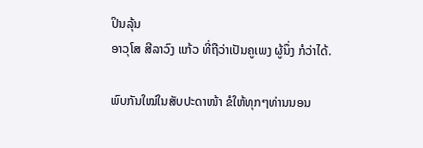ປິນລຸ້ນ
ອາວຸໂສ ສີລາວົງ ແກ້ວ ທີ່ຖືວ່າເປັນຄູເພງ ຜູ້ນຶ່ງ ກໍວ່າໄດ້.

ພົບກັນໃໝ່ໃນສັບປະດາໜ້າ ຂໍໃຫ້ທຸກໆທ່ານນອນ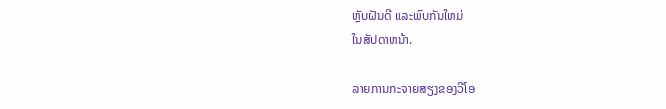ຫຼັບຝັນດີ ແລະພົບກັນໃຫມ່
ໃນສັປດາຫນ້າ.

ລາຍການກະຈາຍສຽງຂອງວີໂອ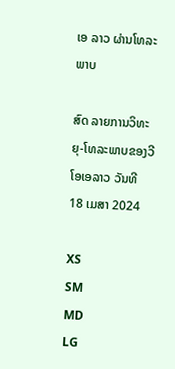ເອ ລາວ ຜ່ານໂທລະພາບ

ສົດ ລາຍການວິທະຍຸ-ໂທລະພາບຂອງວີໂອເອລາວ ວັນທີ 18 ເມສາ 2024

XS
SM
MD
LG